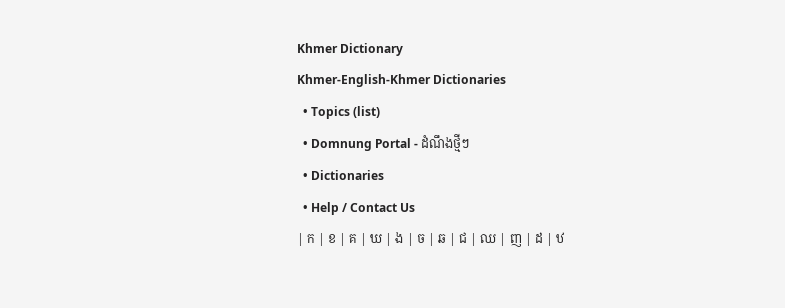Khmer Dictionary
Khmer-English-Khmer Dictionaries
  • Topics (list)
  • Domnung Portal - ដំណឹងថ្មីៗ
  • Dictionaries
  • Help / Contact Us
| ក | ខ | គ | ឃ | ង | ច | ឆ | ជ | ឈ | ញ | ដ | ឋ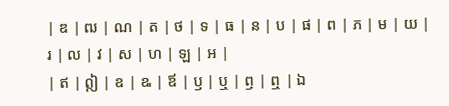| ឌ | ឍ | ណ | ត | ថ | ទ | ធ | ន | ប | ផ | ព | ភ | ម | យ | រ | ល | វ | ស | ហ | ឡ | អ |
| ឥ | ឦ | ឧ | ឩ | ឪ | ឫ | ឬ | ឭ | ឮ | ឯ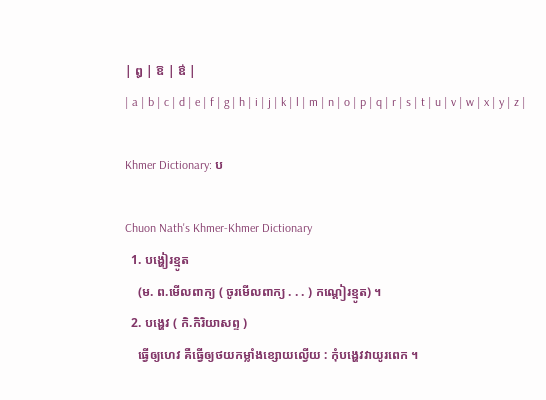| ឰ | ឱ | ឳ |
| a | b | c | d | e | f | g | h | i | j | k | l | m | n | o | p | q | r | s | t | u | v | w | x | y | z |

Khmer Dictionary: ប

Chuon Nath's Khmer-Khmer Dictionary
  1. បង្ហៀរខ្មូត
    (ម. ព.មើលពាក្យ ( ចូរមើលពាក្យ . . . ) កណ្ដៀរខ្មូត) ។
  2. បង្ហេវ ( កិ.កិរិយាសព្ទ )
    ធ្វើឲ្យហេវ គឺធ្វើឲ្យថយកម្លាំងខ្សោយល្វើយ : កុំបង្ហេវវាយូរពេក ។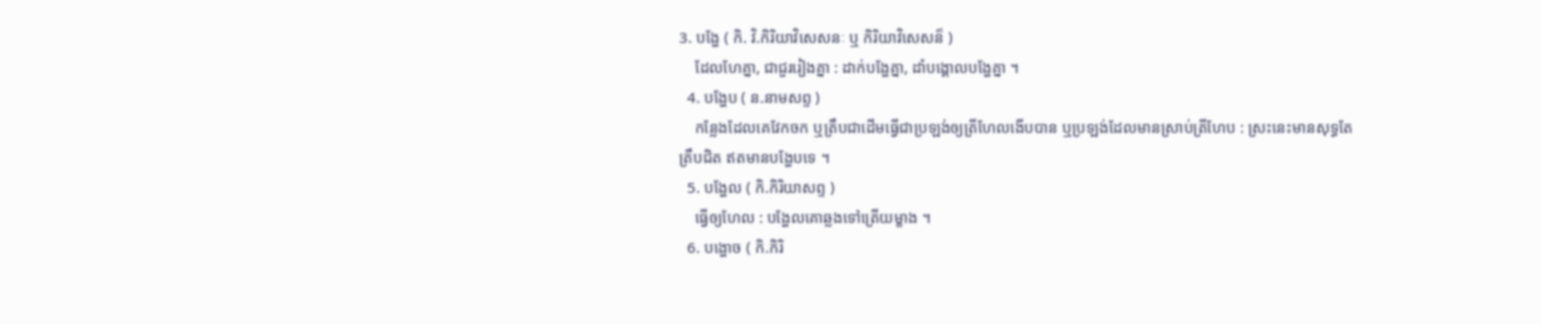3. បង្ហែ ( កិ. វិ.កិរិយាវិសេសនៈ ឬ កិរិយាវិសេសន៏ )
    ដែលហែគ្នា, ជាជួររៀងគ្នា : ដាក់បង្ហែគ្នា, ដាំបង្គោលបង្ហែគ្នា ។
  4. បង្ហែប ( ន.នាមសព្ទ )
    កន្លែងដែលគេវែកចក ឬត្រឹបជាដើមធ្វើជាប្រឡង់ឲ្យត្រីហែលងើបបាន ឬប្រឡង់ដែលមានស្រាប់ត្រីហែប : ស្រះនេះមានសុទ្ធតែត្រឹបជិត ឥតមានបង្ហែបទេ ។
  5. បង្ហែល ( កិ.កិរិយាសព្ទ )
    ធ្វើឲ្យហែល : បង្ហែលគោឆ្លងទៅត្រើយម្ខាង ។
  6. បង្ហោច ( កិ.កិរិ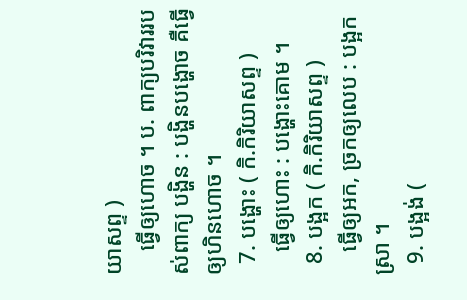យាសព្ទ )
    ធ្វើឲ្យហោច ។ ប. ពាក្យបរិវាររបស់ពាក្យ បង្ហិន : បង្ហិនបង្ហោច គឺធ្វើឲ្យហិនហោច ។
  7. បង្ហោះ ( កិ.កិរិយាសព្ទ )
    ធ្វើឲ្យហោះ : បង្ហោះគោម ។
  8. បង្អក ( កិ.កិរិយាសព្ទ )
    ធ្វើឲ្យអក, ច្រកឲ្យលេប : បង្អកស្រា ។
  9. បង្អង់ (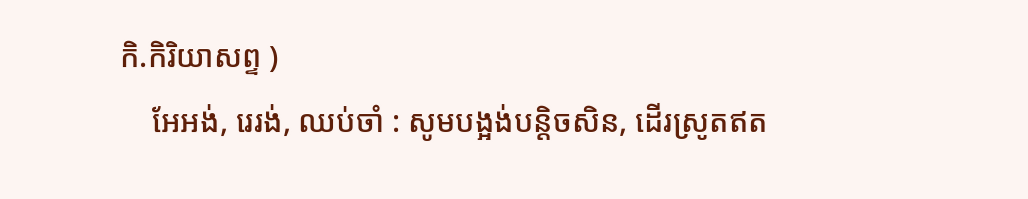កិ.កិរិយាសព្ទ )
    អែអង់, រេរង់, ឈប់ចាំ : សូមបង្អង់បន្តិចសិន, ដើរស្រូតឥត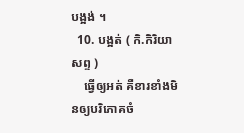បង្អង់ ។
  10. បង្អត់ ( កិ.កិរិយាសព្ទ )
    ធ្វើឲ្យអត់ គឺខារខាំងមិនឲ្យបរិភោគចំ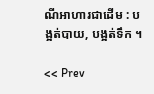ណីអាហារជាដើម : បង្អត់បាយ, បង្អត់ទឹក ។

<< Prev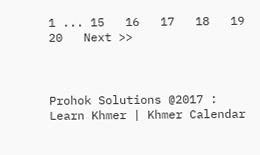1 ... 15   16   17   18   19   20   Next >>



Prohok Solutions @2017 : Learn Khmer | Khmer Calendar